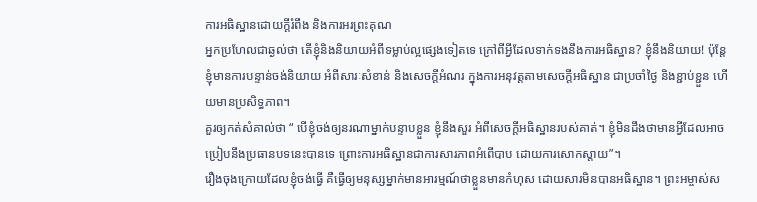ការអធិស្ឋានដោយក្តីរំពឹង និងការអរព្រះគុណ
អ្នកប្រហែលជាឆ្ងល់ថា តើខ្ញុំនិងនិយាយអំពីទម្លាប់ល្អផ្សេងទៀតទេ ក្រៅពីអ្វីដែលទាក់ទងនឹងការអធិស្ឋាន? ខ្ញុំនឹងនិយាយ! ប៉ុន្តែ ខ្ញុំមានការបន្ទាន់ចង់និយាយ អំពីសារៈសំខាន់ និងសេចក្តីអំណរ ក្នុងការអនុវត្តតាមសេចក្តីអធិស្ឋាន ជាប្រចាំថ្ងៃ និងខ្ជាប់ខ្ជួន ហើយមានប្រសិទ្ធភាព។
គួរឲ្យកត់សំគាល់ថា “ បើខ្ញុំចង់ឲ្យនរណាម្នាក់បន្ទាបខ្លួន ខ្ញុំនឹងសួរ អំពីសេចក្តីអធិស្ឋានរបស់គាត់។ ខ្ញុំមិនដឹងថាមានអ្វីដែលអាចប្រៀបនឹងប្រធានបទនេះបានទេ ព្រោះការអធិស្ឋានជាការសារភាពអំពើបាប ដោយការសោកស្តាយ”។
រឿងចុងក្រោយដែលខ្ញុំចង់ធ្វើ គឺធ្វើឲ្យមនុស្សម្នាក់មានអារម្មណ៍ថាខ្លួនមានកំហុស ដោយសារមិនបានអធិស្ឋាន។ ព្រះអម្ចាស់ស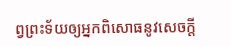ព្វព្រះទ័យឲ្យអ្នកពិសោធនូវសេចក្តី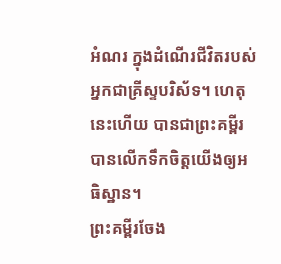អំណរ ក្នុងដំណើរជីវិតរបស់អ្នកជាគ្រីស្ទបរិស័ទ។ ហេតុនេះហើយ បានជាព្រះគម្ពីរបានលើកទឹកចិត្តយើងឲ្យអធិស្ឋាន។
ព្រះគម្ពីរចែង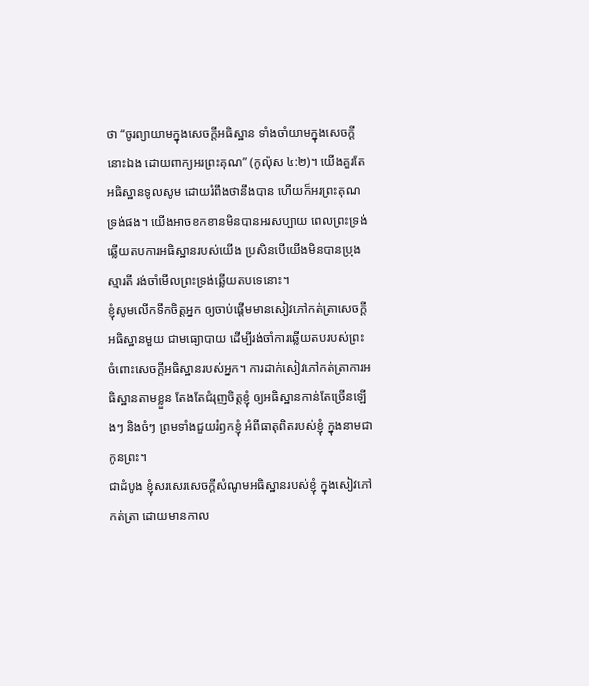ថា “ចូរព្យាយាមក្នុងសេចក្តីអធិស្ឋាន ទាំងចាំយាមក្នុងសេចក្តីនោះឯង ដោយពាក្យអរព្រះគុណ” (កូល៉ុស ៤:២)។ យើងគួរតែអធិស្ឋានទូលសូម ដោយរំពឹងថានឹងបាន ហើយក៏អរព្រះគុណទ្រង់ផង។ យើងអាចខកខានមិនបានអរសប្បាយ ពេលព្រះទ្រង់ឆ្លើយតបការអធិស្ឋានរបស់យើង ប្រសិនបើយើងមិនបានប្រុងស្មារតី រង់ចាំមើលព្រះទ្រង់ឆ្លើយតបទេនោះ។
ខ្ញុំសូមលើកទឹកចិត្តអ្នក ឲ្យចាប់ផ្តើមមានសៀវភៅកត់ត្រាសេចក្តីអធិស្ឋានមួយ ជាមធ្យោបាយ ដើម្បីរង់ចាំការឆ្លើយតបរបស់ព្រះ ចំពោះសេចក្តីអធិស្ឋានរបស់អ្នក។ ការដាក់សៀវភៅកត់ត្រាការអធិស្ឋានតាមខ្លួន តែងតែជំរុញចិត្តខ្ញុំ ឲ្យអធិស្ឋានកាន់តែច្រើនឡើងៗ និងចំៗ ព្រមទាំងជួយរំឭកខ្ញុំ អំពីធាតុពិតរបស់ខ្ញុំ ក្នុងនាមជាកូនព្រះ។
ជាដំបូង ខ្ញុំសរសេរសេចក្តីសំណូមអធិស្ឋានរបស់ខ្ញុំ ក្នុងសៀវភៅកត់ត្រា ដោយមានកាល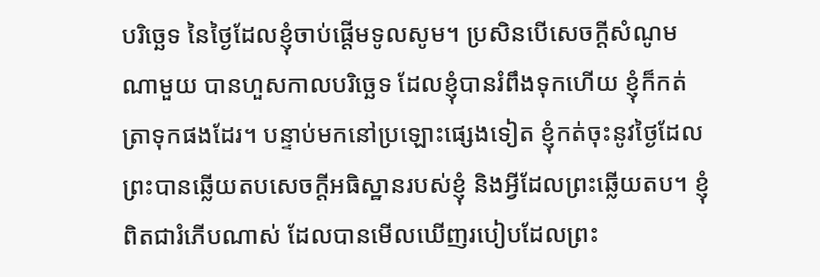បរិច្ឆេទ នៃថ្ងៃដែលខ្ញុំចាប់ផ្តើមទូលសូម។ ប្រសិនបើសេចក្តីសំណូមណាមួយ បានហួសកាលបរិច្ឆេទ ដែលខ្ញុំបានរំពឹងទុកហើយ ខ្ញុំក៏កត់ត្រាទុកផងដែរ។ បន្ទាប់មកនៅប្រឡោះផ្សេងទៀត ខ្ញុំកត់ចុះនូវថ្ងៃដែលព្រះបានឆ្លើយតបសេចក្តីអធិស្ឋានរបស់ខ្ញុំ និងអ្វីដែលព្រះឆ្លើយតប។ ខ្ញុំពិតជារំភើបណាស់ ដែលបានមើលឃើញរបៀបដែលព្រះ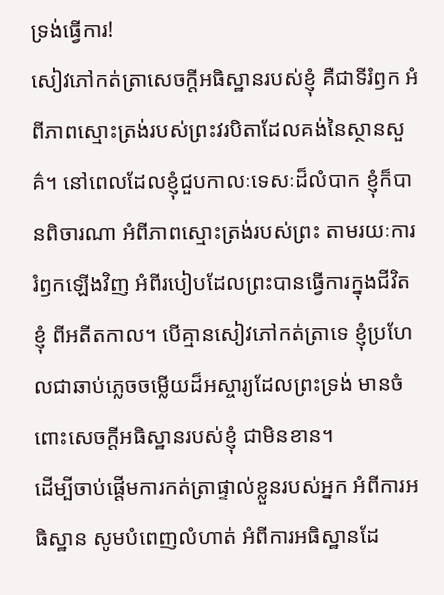ទ្រង់ធ្វើការ!
សៀវភៅកត់ត្រាសេចក្តីអធិស្ឋានរបស់ខ្ញុំ គឺជាទីរំឭក អំពីភាពស្មោះត្រង់របស់ព្រះវរបិតាដែលគង់នៃស្ថានសួគ៌។ នៅពេលដែលខ្ញុំជួបកាលៈទេសៈដ៏លំបាក ខ្ញុំក៏បានពិចារណា អំពីភាពស្មោះត្រង់របស់ព្រះ តាមរយៈការរំឭកឡើងវិញ អំពីរបៀបដែលព្រះបានធ្វើការក្នុងជីវិតខ្ញុំ ពីអតីតកាល។ បើគ្មានសៀវភៅកត់ត្រាទេ ខ្ញុំប្រហែលជាឆាប់ភ្លេចចម្លើយដ៏អស្ចារ្យដែលព្រះទ្រង់ មានចំពោះសេចក្តីអធិស្ឋានរបស់ខ្ញុំ ជាមិនខាន។
ដើម្បីចាប់ផ្តើមការកត់ត្រាផ្ទាល់ខ្លួនរបស់អ្នក អំពីការអធិស្ឋាន សូមបំពេញលំហាត់ អំពីការអធិស្ឋានដែ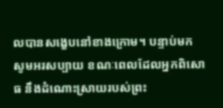លបានសង្ខេបនៅខាងក្រោម។ បន្ទាប់មក សូមអរសប្បាយ ខណៈពេលដែលអ្នកពិសោធ នឹងដំណោះស្រាយរបស់ព្រះ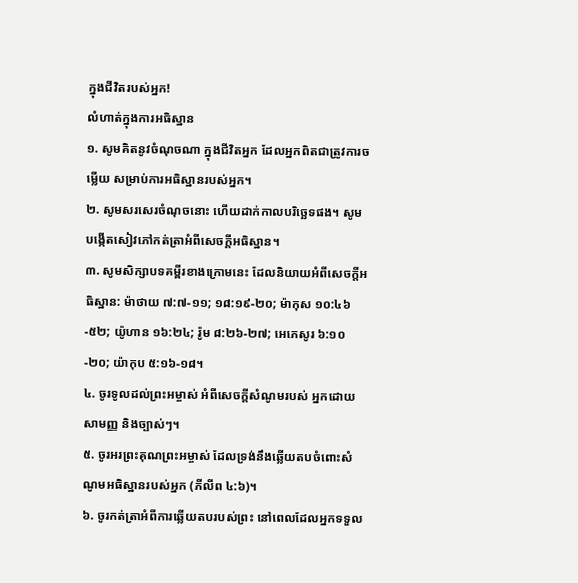ក្នុងជីវិតរបស់អ្នក!
លំហាត់ក្នុងការអធិស្ឋាន
១. សូមគិតនូវចំណុចណា ក្នុងជីវិតអ្នក ដែលអ្នកពិតជាត្រូវការចម្លើយ សម្រាប់ការអធិស្ឋានរបស់អ្នក។
២. សូមសរសេរចំណុចនោះ ហើយដាក់កាលបរិច្ឆេទផង។ សូមបង្កើតសៀវភៅកត់ត្រាអំពីសេចក្តីអធិស្ឋាន។
៣. សូមសិក្សាបទគម្ពីរខាងក្រោមនេះ ដែលនិយាយអំពីសេចក្តីអធិស្ឋាន: ម៉ាថាយ ៧:៧-១១; ១៨:១៩-២០; ម៉ាកុស ១០:៤៦-៥២; យ៉ូហាន ១៦:២៤; រ៉ូម ៨:២៦-២៧; អេភេសូរ ៦:១០-២០; យ៉ាកុប ៥:១៦-១៨។
៤. ចូរទូលដល់ព្រះអម្ចាស់ អំពីសេចក្តីសំណូមរបស់ អ្នកដោយសាមញ្ញ និងច្បាស់ៗ។
៥. ចូរអរព្រះគុណព្រះអម្ចាស់ ដែលទ្រង់នឹងឆ្លើយតបចំពោះសំណូមអធិស្ឋានរបស់អ្នក (ភីលីព ៤:៦)។
៦. ចូរកត់ត្រាអំពីការឆ្លើយតបរបស់ព្រះ នៅពេលដែលអ្នកទទួល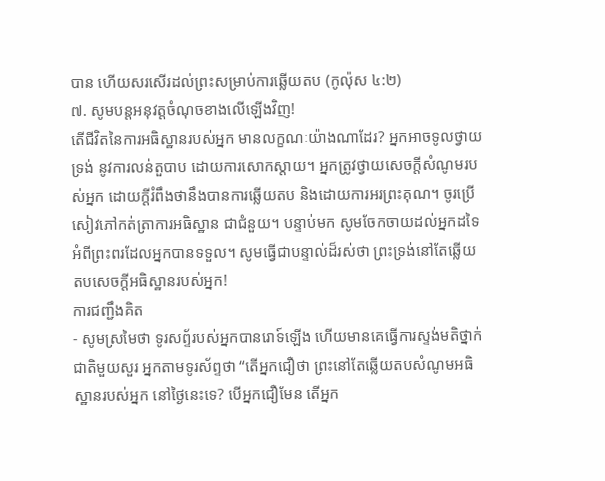បាន ហើយសរសើរដល់ព្រះសម្រាប់ការឆ្លើយតប (កូល៉ុស ៤:២)
៧. សូមបន្តអនុវត្តចំណុចខាងលើឡើងវិញ!
តើជីវិតនៃការអធិស្ឋានរបស់អ្នក មានលក្ខណៈយ៉ាងណាដែរ? អ្នកអាចទូលថ្វាយទ្រង់ នូវការលន់តួបាប ដោយការសោកស្តាយ។ អ្នកត្រូវថ្វាយសេចក្តីសំណូមរបស់អ្នក ដោយក្តីរំពឹងថានឹងបានការឆ្លើយតប និងដោយការអរព្រះគុណ។ ចូរប្រើសៀវភៅកត់ត្រាការអធិស្ឋាន ជាជំនួយ។ បន្ទាប់មក សូមចែកចាយដល់អ្នកដទៃ អំពីព្រះពរដែលអ្នកបានទទួល។ សូមធ្វើជាបន្ទាល់ដ៏រស់ថា ព្រះទ្រង់នៅតែឆ្លើយតបសេចក្តីអធិស្ឋានរបស់អ្នក!
ការជញ្ជឹងគិត
- សូមស្រមៃថា ទូរសព្ទ័របស់អ្នកបានរោទ៍ឡើង ហើយមានគេធ្វើការស្ទង់មតិថ្នាក់ជាតិមួយសួរ អ្នកតាមទូរស័ព្ទថា “តើអ្នកជឿថា ព្រះនៅតែឆ្លើយតបសំណូមអធិស្ឋានរបស់អ្នក នៅថ្ងៃនេះទេ? បើអ្នកជឿមែន តើអ្នក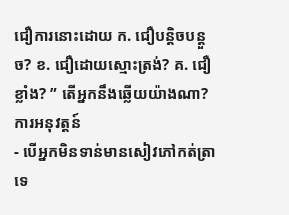ជឿការនោះដោយ ក. ជឿបន្តិចបន្តួច? ខ. ជឿដោយស្មោះត្រង់? គ. ជឿខ្លាំង? ” តើអ្នកនឹងឆ្លើយយ៉ាងណា?
ការអនុវត្តន៍
- បើអ្នកមិនទាន់មានសៀវភៅកត់ត្រាទេ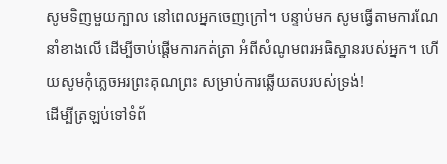សូមទិញមួយក្បាល នៅពេលអ្នកចេញក្រៅ។ បន្ទាប់មក សូមធ្វើតាមការណែនាំខាងលើ ដើម្បីចាប់ផ្តើមការកត់ត្រា អំពីសំណូមពរអធិស្ឋានរបស់អ្នក។ ហើយសូមកុំភ្លេចអរព្រះគុណព្រះ សម្រាប់ការឆ្លើយតបរបស់ទ្រង់!
ដើម្បីត្រឡប់ទៅទំព័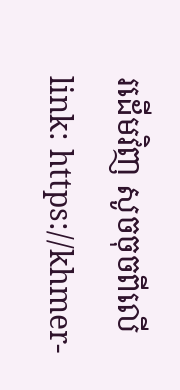រដើមវិញ សូចចុចពីលើ link: https://khmer-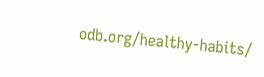odb.org/healthy-habits/